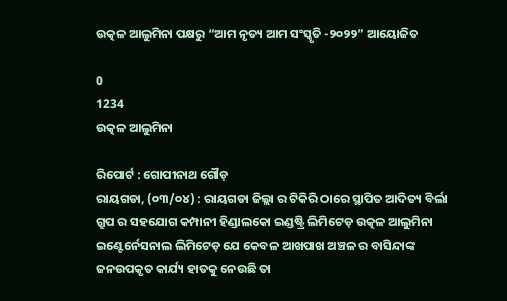ଉତ୍କଳ ଆଲୁମିନା ପକ୍ଷରୁ “ଆମ ନୃତ୍ୟ ଆମ ସଂସ୍କୃତି -୨୦୨୨” ଆୟୋଜିତ

0
1234
ଉତ୍କଳ ଆଲୁମିନା

ରିପୋର୍ଟ : ଗୋପୀନାଥ ଗୌଡ଼
ରାୟଗଡା, (୦୩/୦୪) : ରାୟଗଡା ଜିଲ୍ଲା ର ଟିକିରି ଠାରେ ସ୍ଥାପିତ ଆଦିତ୍ୟ ବିର୍ଲା ଗ୍ରୁପ ର ସହଯୋଗ କମ୍ପାନୀ ହିଣ୍ଡାଲକୋ ଇଣ୍ଡଷ୍ଟ୍ରି ଲିମିଟେଡ଼ ଉତ୍କଳ ଆଲୁମିନା ଇଣ୍ଟେର୍ନେସନାଲ ଲିମିଟେଡ଼ ଯେ କେବଳ ଆଖପାଖ ଅଞ୍ଚଳ ର ବାସିନ୍ଦାଙ୍କ ଜନଉପକୃତ କାର୍ଯ୍ୟ ହାତକୁ ନେଉଛି ତା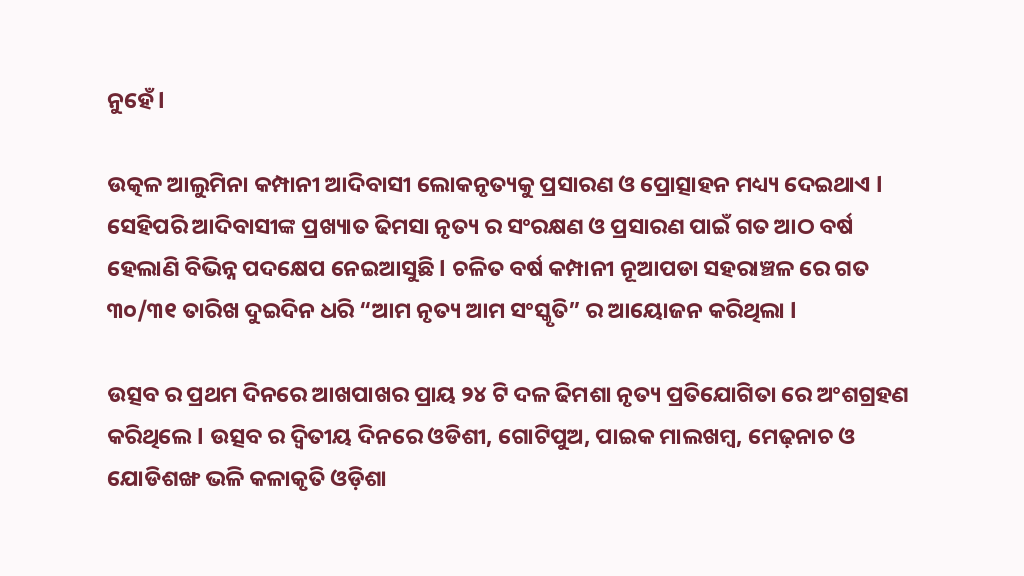ନୁହେଁ l

ଉତ୍କଳ ଆଲୁମିନା କମ୍ପାନୀ ଆଦିବାସୀ ଲୋକନୃତ୍ୟକୁ ପ୍ରସାରଣ ଓ ପ୍ରୋତ୍ସାହନ ମଧ୍ୟ୍ୟ ଦେଇଥାଏ l ସେହିପରି ଆଦିବାସୀଙ୍କ ପ୍ରଖ୍ୟାତ ଢିମସା ନୃତ୍ୟ ର ସଂରକ୍ଷଣ ଓ ପ୍ରସାରଣ ପାଇଁ ଗତ ଆଠ ବର୍ଷ ହେଲାଣି ବିଭିନ୍ନ ପଦକ୍ଷେପ ନେଇଆସୁଛି l ଚଳିତ ବର୍ଷ କମ୍ପାନୀ ନୂଆପଡା ସହରାଞ୍ଚଳ ରେ ଗତ ୩୦/୩୧ ତାରିଖ ଦୁଇଦିନ ଧରି “ଆମ ନୃତ୍ୟ ଆମ ସଂସ୍କୃତି” ର ଆୟୋଜନ କରିଥିଲା l

ଉତ୍ସବ ର ପ୍ରଥମ ଦିନରେ ଆଖପାଖର ପ୍ରାୟ ୨୪ ଟି ଦଳ ଢିମଶା ନୃତ୍ୟ ପ୍ରତିଯୋଗିତା ରେ ଅଂଶଗ୍ରହଣ କରିଥିଲେ l ଉତ୍ସବ ର ଦ୍ଵିତୀୟ ଦିନରେ ଓଡିଶୀ, ଗୋଟିପୁଅ, ପାଇକ ମାଲଖମ୍ବ, ମେଢ଼ନାଚ ଓ ଯୋଡିଶଙ୍ଖ ଭଳି କଳାକୃତି ଓଡ଼ିଶା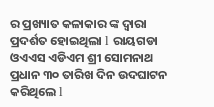ର ପ୍ରଖ୍ୟାତ କଳାକାର ଙ୍କ ଦ୍ୱାରା ପ୍ରଦର୍ଶତ ହୋଇଥିଲା l ରାୟଗଡା ଓଏଏସ ଏଡିଏମ ଶ୍ରୀ ସୋମନାଥ ପ୍ରଧାନ ୩୦ ତାରିଖ ଦିନ ଉଦଘାଟନ କରିଥିଲେ l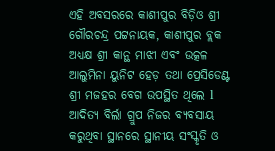ଏହି ଅବସରରେ କାଶୀପୁର ବିଡ଼ିଓ ଶ୍ରୀ ଗୌରଚନ୍ଦ୍ର ପଟ୍ଟନାୟକ, କାଶୀପୁର ବ୍ଲକ ଅଧ୍ୟକ୍ଷ ଶ୍ରୀ କାନ୍ଥ ମାଝୀ ଏବଂ ଉତ୍କଳ ଆଲୁମିନା ୟୁନିଟ ହେଡ଼ ତଥା ପ୍ରେସିଡେଣ୍ଟ ଶ୍ରୀ ମଜହର ବେଗ ଉପସ୍ଥିତ ଥିଲେ l ଆଦିତ୍ୟ ବିର୍ଲା ଗ୍ରୁପ ନିଜର ବ୍ୟବସାୟ କରୁଥିବା ସ୍ଥାନରେ ସ୍ଥାନୀୟ ସଂସ୍କୃତି ଓ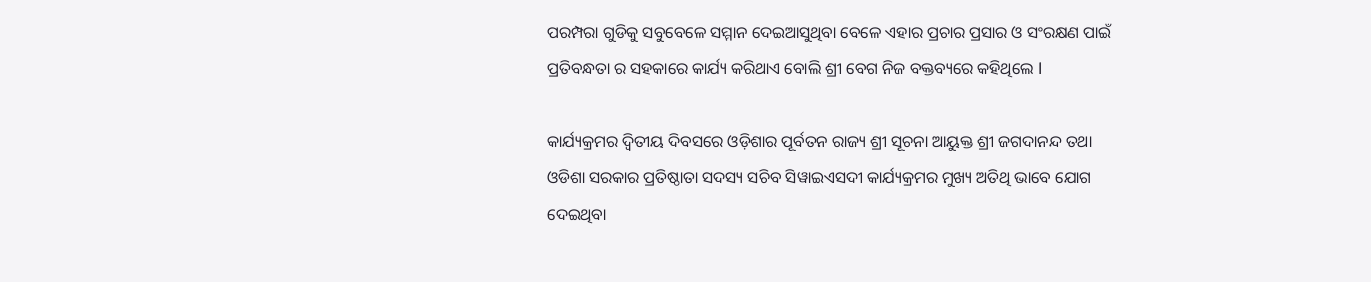ପରମ୍ପରା ଗୁଡିକୁ ସବୁବେଳେ ସମ୍ମାନ ଦେଇଆସୁଥିବା ବେଳେ ଏହାର ପ୍ରଚାର ପ୍ରସାର ଓ ସଂରକ୍ଷଣ ପାଇଁ ପ୍ରତିବନ୍ଧତା ର ସହକାରେ କାର୍ଯ୍ୟ କରିଥାଏ ବୋଲି ଶ୍ରୀ ବେଗ ନିଜ ବକ୍ତବ୍ୟରେ କହିଥିଲେ l

କାର୍ଯ୍ୟକ୍ରମର ଦ୍ଵିତୀୟ ଦିବସରେ ଓଡ଼ିଶାର ପୂର୍ବତନ ରାଜ୍ୟ ଶ୍ରୀ ସୂଚନା ଆୟୁକ୍ତ ଶ୍ରୀ ଜଗଦାନନ୍ଦ ତଥା ଓଡିଶା ସରକାର ପ୍ରତିଷ୍ଠାତା ସଦସ୍ୟ ସଚିବ ସିୱାଇଏସଦୀ କାର୍ଯ୍ୟକ୍ରମର ମୁଖ୍ୟ ଅତିଥି ଭାବେ ଯୋଗ ଦେଇଥିବା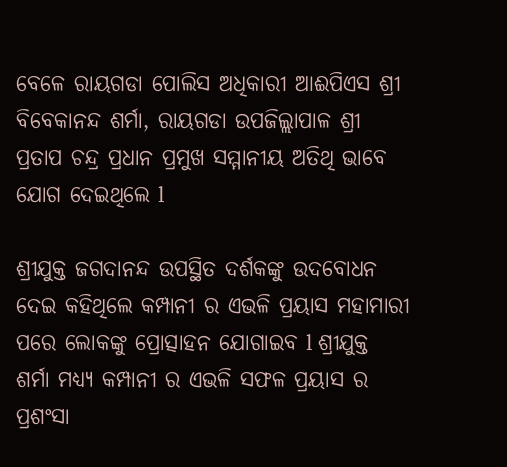ବେଳେ ରାୟଗଡା ପୋଲିସ ଅଧିକାରୀ ଆଈପିଏସ ଶ୍ରୀ ବିବେକାନନ୍ଦ ଶର୍ମା, ରାୟଗଡା ଉପଜିଲ୍ଲାପାଳ ଶ୍ରୀ ପ୍ରତାପ ଚନ୍ଦ୍ର ପ୍ରଧାନ ପ୍ରମୁଖ ସମ୍ମାନୀୟ ଅତିଥି ଭାବେ ଯୋଗ ଦେଇଥିଲେ l

ଶ୍ରୀଯୁକ୍ତ ଜଗଦାନନ୍ଦ ଉପସ୍ଥିତ ଦର୍ଶକଙ୍କୁ ଉଦବୋଧନ ଦେଇ କହିଥିଲେ କମ୍ପାନୀ ର ଏଭଳି ପ୍ରୟାସ ମହାମାରୀ ପରେ ଲୋକଙ୍କୁ ପ୍ରୋତ୍ସାହନ ଯୋଗାଇବ l ଶ୍ରୀଯୁକ୍ତ ଶର୍ମା ମଧ୍ୟ୍ୟ କମ୍ପାନୀ ର ଏଭଳି ସଫଳ ପ୍ରୟାସ ର ପ୍ରଶଂସା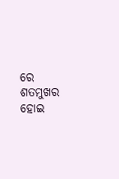ରେ ଶତମୁଖର ହୋଇ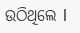ଉଠିଥିଲେ l